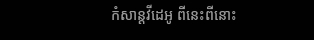កំសាន្ដវីដេអូ ពីនេះពីនោះ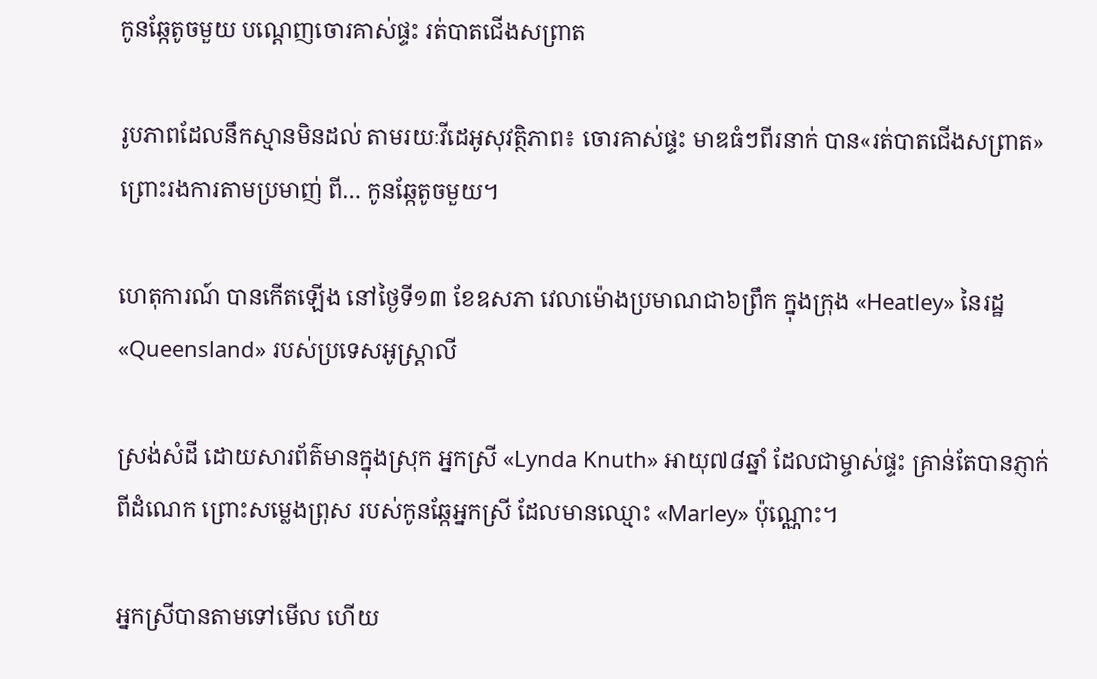កូនឆ្កែតូចមួយ បណ្ដេញចោរគាស់ផ្ទះ រត់បាតជើងសព្រាត

រូបភាពដែលនឹកស្មានមិនដល់ តាមរយៈវីដេអូសុវត្ថិភាព៖ ចោរគាស់ផ្ទះ មាឌធំៗពីរនាក់ បាន«រត់បាតជើងសព្រាត» ព្រោះរងការតាមប្រមាញ់ ពី… កូនឆ្កែតូចមួយ។

ហេតុការណ៍ បានកើតឡើង នៅថ្ងៃទី១៣ ខែឧសភា វេលាម៉ោងប្រមាណជា៦ព្រឹក ក្នុងក្រុង «Heatley» នៃរដ្ឋ «Queensland» របស់ប្រទេសអូស្ត្រាលី

ស្រង់សំដី ដោយសារព័ត៌មានក្នុងស្រុក អ្នកស្រី «Lynda Knuth» អាយុ៧៨ឆ្នាំ ដែលជាម្ចាស់ផ្ទះ គ្រាន់តែបានភ្ញាក់ពីដំណេក ព្រោះសម្លេងព្រុស របស់កូនឆ្កែអ្នកស្រី ដែលមានឈ្មោះ «Marley» ប៉ុណ្ណោះ។

អ្នកស្រីបានតាមទៅមើល ហើយ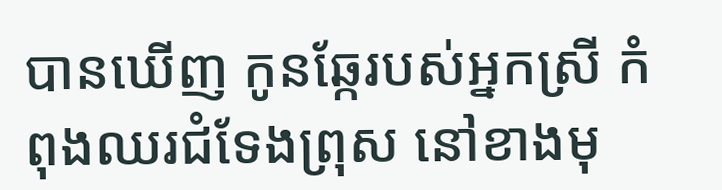បានឃើញ កូនឆ្កែរបស់អ្នកស្រី កំពុងឈរជំទែងព្រុស នៅខាងមុ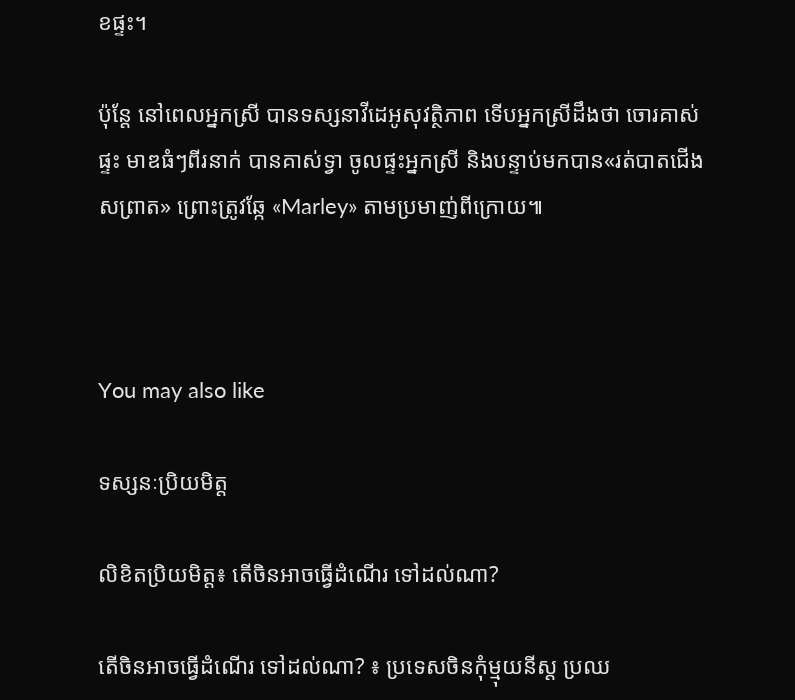ខផ្ទះ។

ប៉ុន្តែ នៅពេលអ្នកស្រី បានទស្សនាវីដេអូសុវត្ថិភាព ទើបអ្នកស្រីដឹងថា ចោរគាស់ផ្ទះ មាឌធំៗពីរនាក់ បានគាស់ទ្វា ចូលផ្ទះអ្នកស្រី និងបន្ទាប់មកបាន«រត់បាតជើងសព្រាត» ព្រោះត្រូវឆ្កែ «Marley» តាមប្រមាញ់ពីក្រោយ៕



You may also like

ទស្សនៈប្រិយមិត្ត

លិខិតប្រិយមិត្ត៖ តើចិនអាចធ្វើដំណើរ ទៅដល់ណា?

តើចិនអាចធ្វើដំណើរ ទៅដល់ណា? ៖ ប្រទេសចិនកុំម្មុយនីស្ត ប្រឈ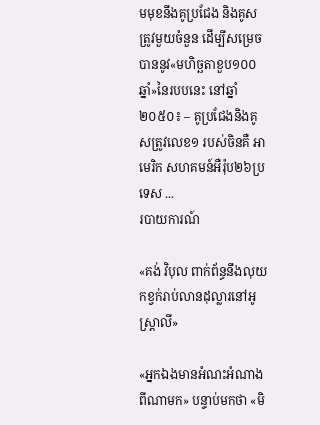មមុខនឹងគូប្រជែង និងគូសត្រូវមួយចំនួន ដើម្បីសម្រេចបាននូវ«មហិច្ឆតាខួប១០០ឆ្នាំ»នៃរបបនេះ នៅឆ្នាំ២០៥០៖ – គូប្រជែងនិងគូសត្រូវលេខ១ របស់ចិនគឺ អាមេរិក សហគមន៍អឺរ៉ុប២៦ប្រទេស ...
របាយការណ៍

«គង់ វិបុល ពាក់ព័ន្ធនឹងលុយកខ្វក់រាប់លានដុល្លារនៅអូស្ត្រាលី»

«អ្នកឯងមានអំណះអំណាង ពីណាមក» បន្ទាប់មកថា «មិ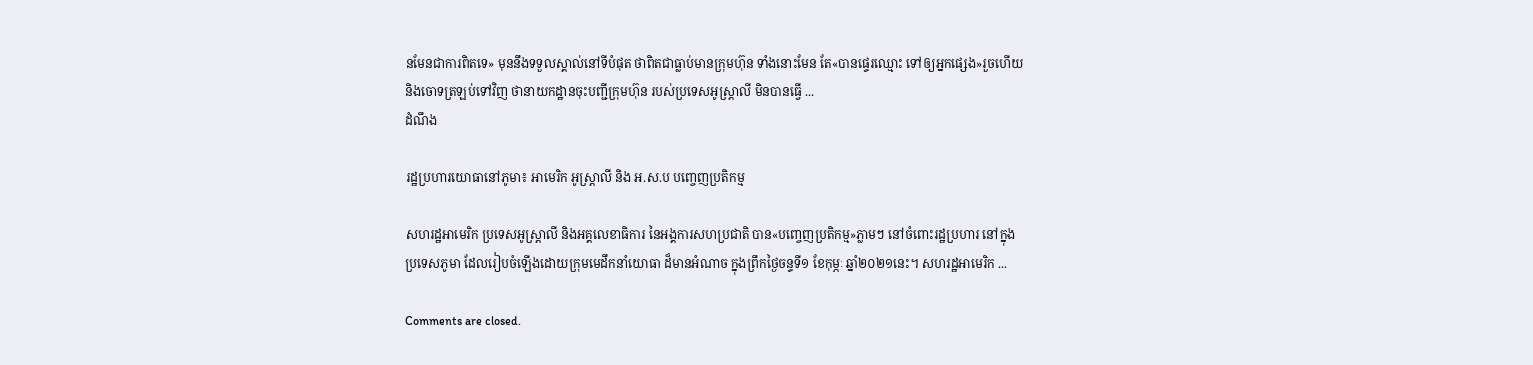នមែនជាការពិតទេ» មុននឹងទទួលស្គាល់នៅទីបំផុត ថាពិតជាធ្លាប់មានក្រុមហ៊ុន ទាំងនោះមែន តែ«បានផ្ទេរឈ្មោះ ទៅឲ្យអ្នកផ្សេង»រួចហើយ និងចោទត្រឡប់ទៅវិញ ថានាយកដ្ឋានចុះបញ្ជីក្រុមហ៊ុន របស់ប្រទេសអូស្ត្រាលី មិនបានធ្វើ ...
ដំណឹង

រដ្ឋប្រហារយោធានៅភូមា៖ អាមេរិក អូស្ត្រាលី និង អ.ស.ប បញ្ចេញប្រតិកម្ម

សហរដ្ឋអាមេរិក ប្រទេសអូស្ត្រាលី និងអគ្គលេខាធិការ នៃអង្គការសហប្រជាតិ បាន«បញ្ចេញប្រតិកម្ម»ភ្លាមៗ នៅចំពោះរដ្ឋប្រហារ នៅក្នុងប្រទេសភូមា ដែលរៀបចំឡើងដោយក្រុមមេដឹកនាំយោធា ដ៏មានអំណាច ក្នុងព្រឹកថ្ងៃចន្ទទី១ ខែកុម្ភៈ ឆ្នាំ២០២១នេះ។ សហរដ្ឋអាមេរិក ...

Comments are closed.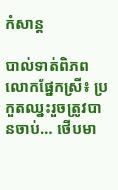កំសាន្ដ

បាល់ទាត់ពិភពលោកផ្នែកស្រី៖ ប្រកួតឈ្នះរួចត្រូវបានចាប់… ថើបមា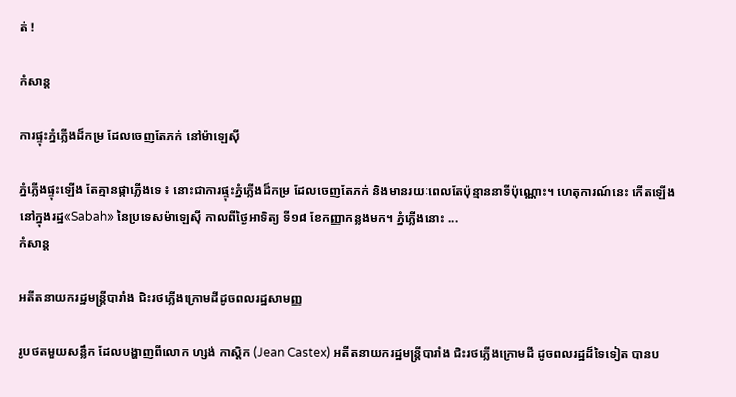ត់ !

កំសាន្ដ

ការផ្ទុះភ្នំភ្លើងដ៏កម្រ ដែលចេញតែភក់ នៅម៉ាឡេស៊ី

ភ្នំភ្លើងផ្ទុះឡើង តែគ្មានផ្កាភ្លើងទេ ៖ នោះជាការផ្ទុះភ្នំភ្លើងដ៏កម្រ ដែលចេញតែភក់ និងមានរយៈពេលតែប៉ុន្មាននាទីប៉ុណ្ណោះ។ ហេតុការណ៍នេះ កើតឡើងនៅក្នុងរដ្ឋ«Sabah» នៃប្រទេសម៉ាឡេស៊ី កាលពីថ្ងៃអាទិត្យ ទី១៨ ខែកញ្ញាកន្លងមក។ ភ្នំភ្លើងនោះ ...
កំសាន្ដ

អតីតនាយករដ្ឋមន្ត្រីបារាំង ជិះរថភ្លើងក្រោមដីដូចពលរដ្ឋសាមញ្ញ

រូបថតមួយសន្លឹក ដែលបង្ហាញពីលោក ហ្សង់ កាស្ដិក (Jean Castex) អតីតនាយករដ្ឋមន្ត្រីបារាំង ជិះរថភ្លើងក្រោមដី ដូចពលរដ្ឋដ៏ទៃទៀត បានប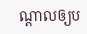ណ្ដាលឲ្យប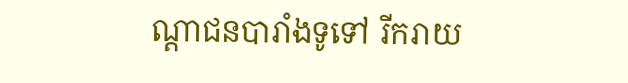ណ្ដាជនបារាំងទូទៅ រីករាយ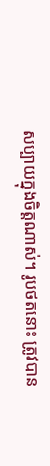សប្បាយក្នុងចិត្តណាស់។ រូបថតនោះ ត្រូវបាន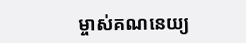ម្ចាស់គណនេយ្យ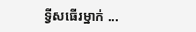ទ្វីសធើរម្នាក់ ...